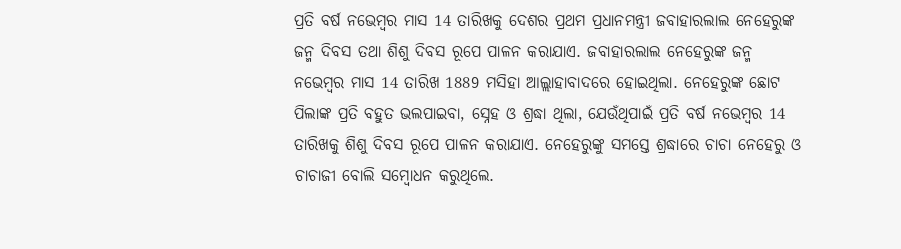ପ୍ରତି ବର୍ଷ ନଭେମ୍ବର ମାସ 14 ତାରିଖକୁ ଦେଶର ପ୍ରଥମ ପ୍ରଧାନମନ୍ତ୍ରୀ ଜବାହାରଲାଲ ନେହେରୁଙ୍କ ଜନ୍ମ ଦିବସ ତଥା ଶିଶୁ ଦିବସ ରୂପେ ପାଳନ କରାଯାଏ. ଜବାହାରଲାଲ ନେହେରୁଙ୍କ ଜନ୍ମ ନଭେମ୍ବର ମାସ 14 ତାରିଖ 1889 ମସିହା ଆଲ୍ଲାହାବାଦରେ ହୋଇଥିଲା. ନେହେରୁଙ୍କ ଛୋଟ ପିଲାଙ୍କ ପ୍ରତି ବହୁତ ଭଲପାଇବା, ସ୍ନେହ ଓ ଶ୍ରଦ୍ଧା ଥିଲା, ଯେଉଁଥିପାଇଁ ପ୍ରତି ବର୍ଷ ନଭେମ୍ବର 14 ତାରିଖକୁ ଶିଶୁ ଦିବସ ରୂପେ ପାଳନ କରାଯାଏ. ନେହେରୁଙ୍କୁ ସମସ୍ତେ ଶ୍ରଦ୍ଧାରେ ଚାଚା ନେହେରୁ ଓ ଚାଚାଜୀ ବୋଲି ସମ୍ବୋଧନ କରୁଥିଲେ.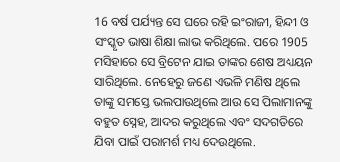16 ବର୍ଷ ପର୍ଯ୍ୟନ୍ତ ସେ ଘରେ ରହି ଇଂରାଜୀ, ହିନ୍ଦୀ ଓ ସଂସ୍କୃତ ଭାଷା ଶିକ୍ଷା ଲାଭ କରିଥିଲେ. ପରେ 1905 ମସିହାରେ ସେ ବ୍ରିଟେନ ଯାଇ ତାଙ୍କର ଶେଷ ଅଧ୍ୟୟନ ସାରିଥିଲେ. ନେହେରୁ ଜଣେ ଏଭଳି ମଣିଷ ଥିଲେ ତାଙ୍କୁ ସମସ୍ତେ ଭଲପାଉଥିଲେ ଆଉ ସେ ପିଲାମାନଙ୍କୁ ବହୁତ ସ୍ନେହ, ଆଦର କରୁଥିଲେ ଏବଂ ସଦଗତିରେ ଯିବା ପାଇଁ ପରାମର୍ଶ ମଧ୍ୟ ଦେଉଥିଲେ.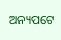ଅନ୍ୟପଟେ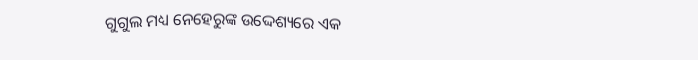ଗୁଗୁଲ ମଧ୍ୟ ନେହେରୁଙ୍କ ଉଦ୍ଦେଶ୍ୟରେ ଏକ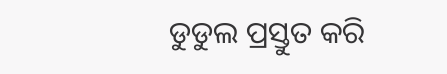ଡୁଡୁଲ ପ୍ରସ୍ତୁତ କରି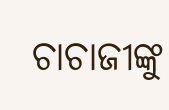ଚାଚାଜୀଙ୍କୁ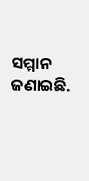ସମ୍ମାନ ଜଣାଇଛି.